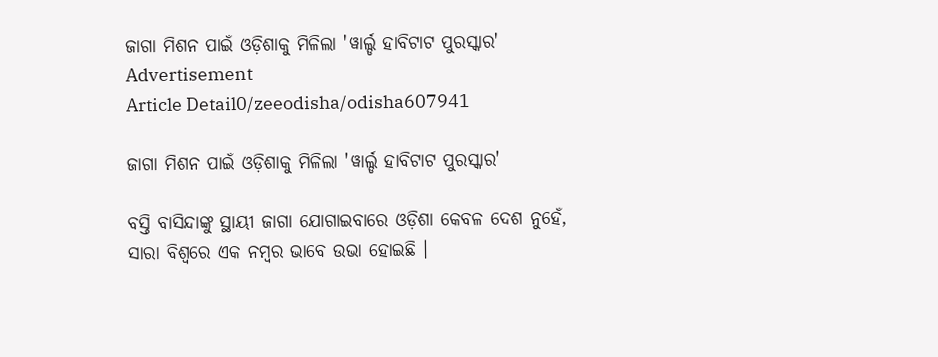ଜାଗା ମିଶନ ପାଇଁ ଓଡ଼ିଶାକୁ ମିଳିଲା 'ୱାର୍ଲ୍ଡ ହାବିଟାଟ ପୁରସ୍କାର'
Advertisement
Article Detail0/zeeodisha/odisha607941

ଜାଗା ମିଶନ ପାଇଁ ଓଡ଼ିଶାକୁ ମିଳିଲା 'ୱାର୍ଲ୍ଡ ହାବିଟାଟ ପୁରସ୍କାର'

ବସ୍ତି ବାସିନ୍ଦାଙ୍କୁ ସ୍ଥାୟୀ ଜାଗା ଯୋଗାଇବାରେ ଓଡ଼ିଶା କେବଳ ଦେଶ ନୁହେଁ, ସାରା ବିଶ୍ୱରେ ଏକ ନମ୍ବର ଭାବେ ଉଭା ହୋଇଛି ।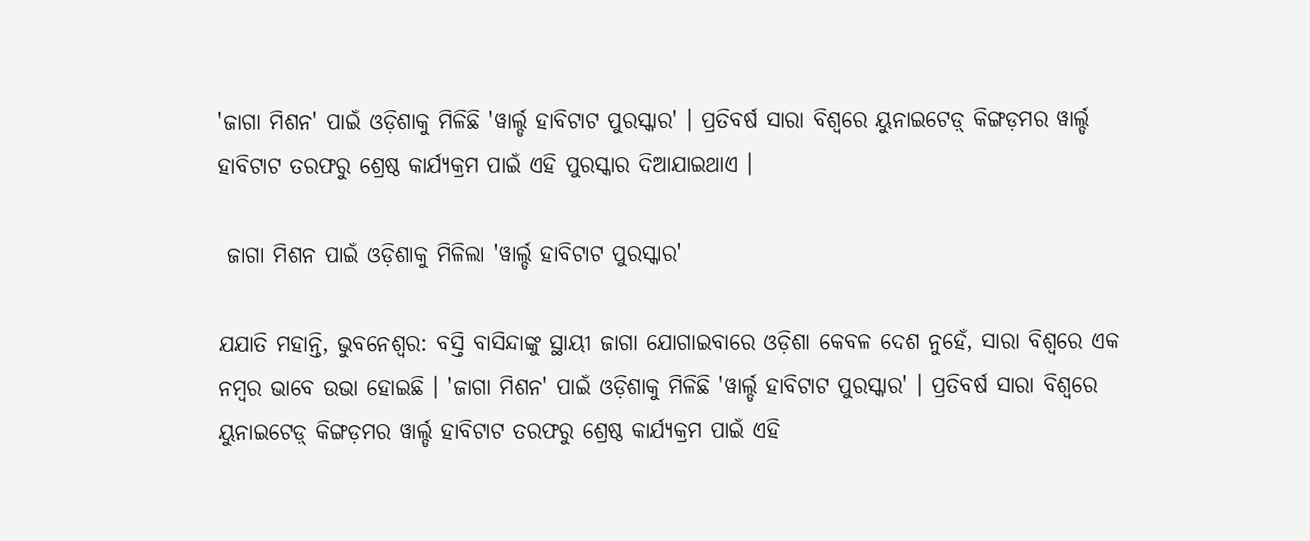'ଜାଗା ମିଶନ' ପାଇଁ ଓଡ଼ିଶାକୁ ମିଳିଛି 'ୱାର୍ଲ୍ଡ ହାବିଟାଟ ପୁରସ୍କାର' । ପ୍ରତିବର୍ଷ ସାରା ବିଶ୍ୱରେ ୟୁନାଇଟେଡ଼୍ କିଙ୍ଗଡ଼ମର ୱାର୍ଲ୍ଡ ହାବିଟାଟ ତରଫରୁ ଶ୍ରେଷ୍ଠ କାର୍ଯ୍ୟକ୍ରମ ପାଇଁ ଏହି ପୁରସ୍କାର ଦିଆଯାଇଥାଏ ।

 ଜାଗା ମିଶନ ପାଇଁ ଓଡ଼ିଶାକୁ ମିଳିଲା 'ୱାର୍ଲ୍ଡ ହାବିଟାଟ ପୁରସ୍କାର'

ଯଯାତି ମହାନ୍ତି, ଭୁବନେଶ୍ୱର: ବସ୍ତି ବାସିନ୍ଦାଙ୍କୁ ସ୍ଥାୟୀ ଜାଗା ଯୋଗାଇବାରେ ଓଡ଼ିଶା କେବଳ ଦେଶ ନୁହେଁ, ସାରା ବିଶ୍ୱରେ ଏକ ନମ୍ବର ଭାବେ ଉଭା ହୋଇଛି । 'ଜାଗା ମିଶନ' ପାଇଁ ଓଡ଼ିଶାକୁ ମିଳିଛି 'ୱାର୍ଲ୍ଡ ହାବିଟାଟ ପୁରସ୍କାର' । ପ୍ରତିବର୍ଷ ସାରା ବିଶ୍ୱରେ ୟୁନାଇଟେଡ଼୍ କିଙ୍ଗଡ଼ମର ୱାର୍ଲ୍ଡ ହାବିଟାଟ ତରଫରୁ ଶ୍ରେଷ୍ଠ କାର୍ଯ୍ୟକ୍ରମ ପାଇଁ ଏହି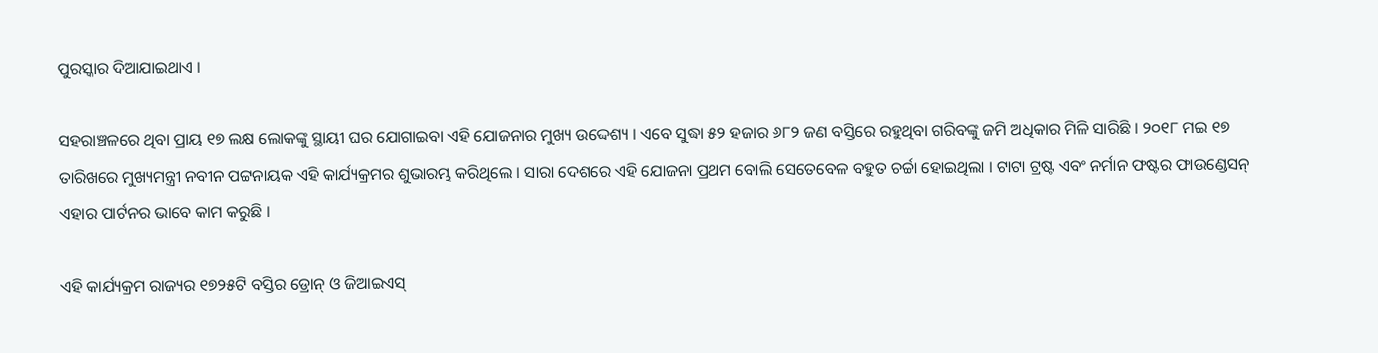ପୁରସ୍କାର ଦିଆଯାଇଥାଏ ।

ସହରାଞ୍ଚଳରେ ଥିବା ପ୍ରାୟ ୧୭ ଲକ୍ଷ ଲୋକଙ୍କୁ ସ୍ଥାୟୀ ଘର ଯୋଗାଇବା ଏହି ଯୋଜନାର ମୁଖ୍ୟ ଉଦ୍ଦେଶ୍ୟ । ଏବେ ସୁଦ୍ଧା ୫୨ ହଜାର ୬୮୨ ଜଣ ବସ୍ତିରେ ରହୁଥିବା ଗରିବଙ୍କୁ ଜମି ଅଧିକାର ମିଳି ସାରିଛି । ୨୦୧୮ ମଇ ୧୭ ତାରିଖରେ ମୁଖ୍ୟମନ୍ତ୍ରୀ ନବୀନ ପଟ୍ଟନାୟକ ଏହି କାର୍ଯ୍ୟକ୍ରମର ଶୁଭାରମ୍ଭ କରିଥିଲେ । ସାରା ଦେଶରେ ଏହି ଯୋଜନା ପ୍ରଥମ ବୋଲି ସେତେବେଳ ବହୁତ ଚର୍ଚ୍ଚା ହୋଇଥିଲା । ଟାଟା ଟ୍ରଷ୍ଟ ଏବଂ ନର୍ମାନ ଫଷ୍ଟର ଫାଉଣ୍ଡେସନ୍ ଏହାର ପାର୍ଟନର ଭାବେ କାମ କରୁଛି ।

ଏହି କାର୍ଯ୍ୟକ୍ରମ ରାଜ୍ୟର ୧୭୨୫ଟି ବସ୍ତିର ଡ୍ରୋନ୍ ଓ ଜିଆଇଏସ୍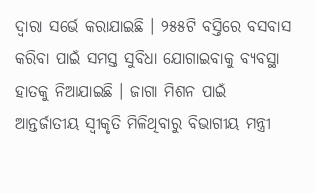ଦ୍ୱାରା ସର୍ଭେ କରାଯାଇଛି । ୨୫୫ଟି ବସ୍ତିରେ ବସବାସ କରିବା ପାଇଁ ସମସ୍ତ ସୁବିଧା ଯୋଗାଇବାକୁ ବ୍ୟବସ୍ଥା ହାତକୁ ନିଆଯାଇଛି । ଜାଗା ମିଶନ ପାଇଁ ଆନ୍ତର୍ଜାତୀୟ ସ୍ୱୀକୃତି ମିଳିଥିବାରୁ ବିଭାଗୀୟ ମନ୍ତ୍ରୀ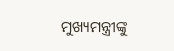ମୁଖ୍ୟମନ୍ତ୍ରୀଙ୍କୁ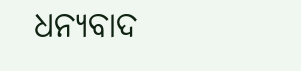ଧନ୍ୟବାଦ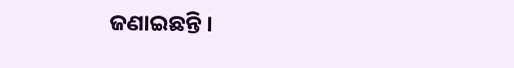ଜଣାଇଛନ୍ତି ।